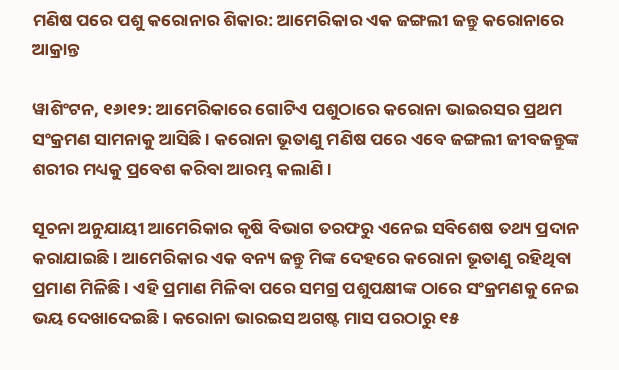ମଣିଷ ପରେ ପଶୁ କରୋନାର ଶିକାର: ଆମେରିକାର ଏକ ଜଙ୍ଗଲୀ ଜନ୍ତୁ କରୋନାରେ ଆକ୍ରାନ୍ତ

ୱାଶିଂଟନ, ୧୬ା୧୨: ଆମେରିକାରେ ଗୋଟିଏ ପଶୁଠାରେ କରୋନା ଭାଇରସର ପ୍ରଥମ ସଂକ୍ରମଣ ସାମନାକୁ ଆସିଛି । କରୋନା ଭୂତାଣୁ ମଣିଷ ପରେ ଏବେ ଜଙ୍ଗଲୀ ଜୀବଜନ୍ତୁଙ୍କ ଶରୀର ମଧ୍ୟକୁ ପ୍ରବେଶ କରିବା ଆରମ୍ଭ କଲାଣି ।

ସୂଚନା ଅନୁଯାୟୀ ଆମେରିକାର କୃଷି ବିଭାଗ ତରଫରୁ ଏନେଇ ସବିଶେଷ ତଥ୍ୟ ପ୍ରଦାନ କରାଯାଇଛି । ଆମେରିକାର ଏକ ବନ୍ୟ ଜନ୍ତୁ ମିଙ୍କ ଦେହରେ କରୋନା ଭୂତାଣୁ ରହିଥିବା ପ୍ରମାଣ ମିଳିଛି । ଏହି ପ୍ରମାଣ ମିଳିବା ପରେ ସମଗ୍ର ପଶୁପକ୍ଷୀଙ୍କ ଠାରେ ସଂକ୍ରମଣକୁ ନେଇ ଭୟ ଦେଖାଦେଇଛି । କରୋନା ଭାରଇସ ଅଗଷ୍ଟ ମାସ ପରଠାରୁ ୧୫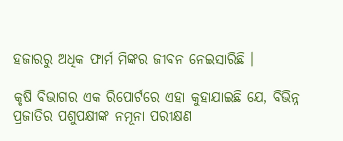ହଜାରରୁ ଅଧିକ ଫାର୍ମ ମିଙ୍କର ଜୀବନ ନେଇସାରିଛି ।

କୃଷି ବିଭାଗର ଏକ ରିପୋର୍ଟରେ ଏହା କୁହାଯାଇଛି ଯେ, ବିଭିନ୍ନ ପ୍ରଜାତିର ପଶୁପକ୍ଷୀଙ୍କ ନମୂନା ପରୀକ୍ଷଣ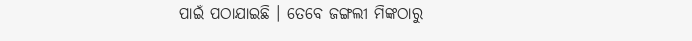ପାଇଁ ପଠାଯାଇଛି । ତେବେ ଜଙ୍ଗଲୀ ମିଙ୍କଠାରୁ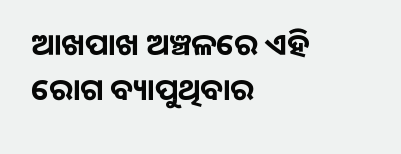ଆଖପାଖ ଅଞ୍ଚଳରେ ଏହି ରୋଗ ବ୍ୟାପୁଥିବାର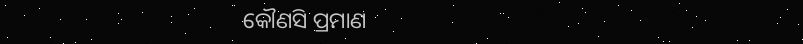କୌଣସି ପ୍ରମାଣ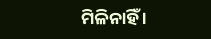ମିଳିନାହିଁ ।